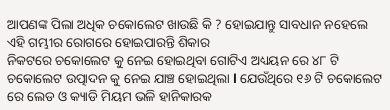ଆପଣଙ୍କ ପିଲା ଅଧିକ ଚକୋଲେଟ ଖାଉଛି କି ? ହୋଇଯାନ୍ତୁ ସାବଧାନ ନହେଲେ ଏହି ଗମ୍ଭୀର ରୋଗରେ ହୋଇପାରନ୍ତି ଶିକାର
ନିକଟରେ ଚକୋଲେଟ କୁ ନେଇ ହୋଇଥିବା ଗୋଟିଏ ଅଧ୍ୟୟନ ରେ ୪୮ ଟି ଚକୋଲେଟ ଉତ୍ପାଦନ କୁ ନେଇ ଯାଞ୍ଚ ହୋଇଥିଲା l ଯେଉଁଥିରେ ୧୬ ଟି ଚକୋଲେଟ ରେ ଲେଡ ଓ କ୍ୟାଡି ମିୟମ ଭଳି ହାନିକାରକ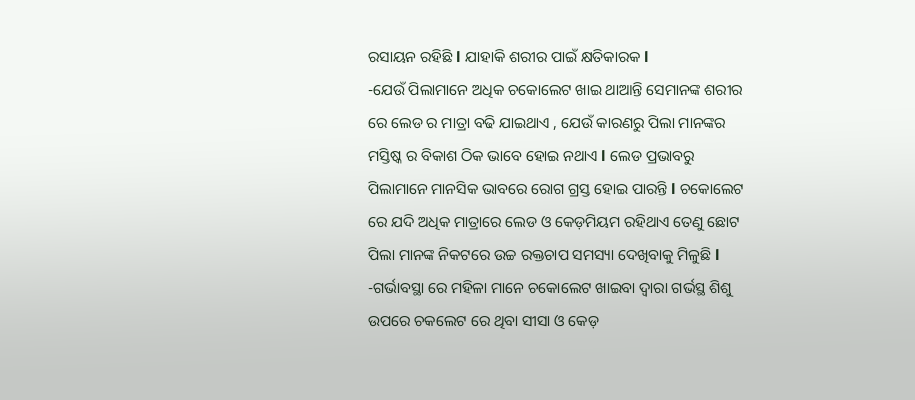ରସାୟନ ରହିଛି l ଯାହାକି ଶରୀର ପାଇଁ କ୍ଷତିକାରକ l
-ଯେଉଁ ପିଲାମାନେ ଅଧିକ ଚକୋଲେଟ ଖାଇ ଥାଆନ୍ତି ସେମାନଙ୍କ ଶରୀର ରେ ଲେଡ ର ମାତ୍ରା ବଢି ଯାଇଥାଏ , ଯେଉଁ କାରଣରୁ ପିଲା ମାନଙ୍କର ମସ୍ତିଷ୍କ ର ବିକାଶ ଠିକ ଭାବେ ହୋଇ ନଥାଏ l ଲେଡ ପ୍ରଭାବରୁ ପିଲାମାନେ ମାନସିକ ଭାବରେ ରୋଗ ଗ୍ରସ୍ତ ହୋଇ ପାରନ୍ତି l ଚକୋଲେଟ ରେ ଯଦି ଅଧିକ ମାତ୍ରାରେ ଲେଡ ଓ କେଡ଼ମିୟମ ରହିଥାଏ ତେଣୁ ଛୋଟ ପିଲା ମାନଙ୍କ ନିକଟରେ ଉଚ୍ଚ ରକ୍ତଚାପ ସମସ୍ୟା ଦେଖିବାକୁ ମିଳୁଛି l
-ଗର୍ଭାବସ୍ଥା ରେ ମହିଳା ମାନେ ଚକୋଲେଟ ଖାଇବା ଦ୍ୱାରା ଗର୍ଭସ୍ଥ ଶିଶୁ ଉପରେ ଚକଲେଟ ରେ ଥିବା ସୀସା ଓ କେଡ଼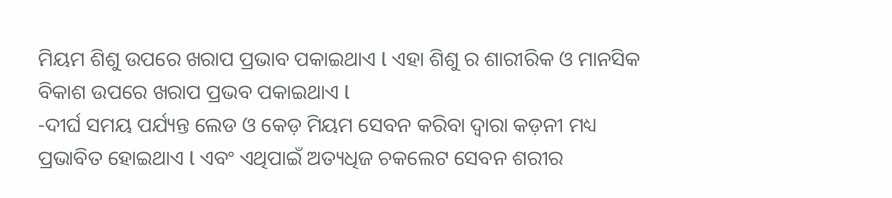ମିୟମ ଶିଶୁ ଉପରେ ଖରାପ ପ୍ରଭାବ ପକାଇଥାଏ l ଏହା ଶିଶୁ ର ଶାରୀରିକ ଓ ମାନସିକ ବିକାଶ ଉପରେ ଖରାପ ପ୍ରଭବ ପକାଇଥାଏ l
-ଦୀର୍ଘ ସମୟ ପର୍ଯ୍ୟନ୍ତ ଲେଡ ଓ କେଡ଼ ମିୟମ ସେବନ କରିବା ଦ୍ୱାରା କଡ଼ନୀ ମଧ୍ୟ ପ୍ରଭାବିତ ହୋଇଥାଏ l ଏବଂ ଏଥିପାଇଁ ଅତ୍ୟଧିଜ ଚକଲେଟ ସେବନ ଶରୀର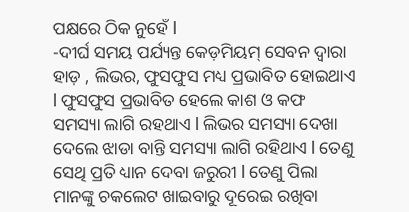ପକ୍ଷରେ ଠିକ ନୁହେଁ l
-ଦୀର୍ଘ ସମୟ ପର୍ଯ୍ୟନ୍ତ କେଡ଼ମିୟମ୍ ସେବନ ଦ୍ୱାରା ହାଡ଼ , ଲିଭର, ଫୁସଫୁସ ମଧ୍ୟ ପ୍ରଭାବିତ ହୋଇଥାଏ l ଫୁସଫୁସ ପ୍ରଭାବିତ ହେଲେ କାଶ ଓ କଫ ସମସ୍ୟା ଲାଗି ରହଥାଏ l ଲିଭର ସମସ୍ୟା ଦେଖା ଦେଲେ ଝାଡା ବାନ୍ତି ସମସ୍ୟା ଲାଗି ରହିଥାଏ l ତେଣୁ ସେଥି ପ୍ରତି ଧ୍ୟାନ ଦେବା ଜରୁରୀ l ତେଣୁ ପିଲା ମାନଙ୍କୁ ଚକଲେଟ ଖାଇବାରୁ ଦୂରେଇ ରଖିବା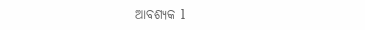ଆବଶ୍ୟକ l